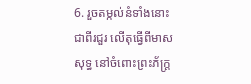6. រួចតម្កល់នំទាំងនោះជាពីរជួរ លើតុធ្វើពីមាសសុទ្ធ នៅចំពោះព្រះភ័ក្ត្រ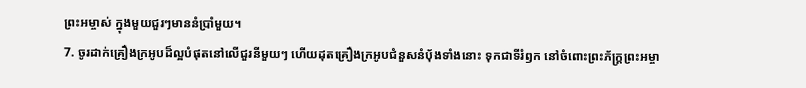ព្រះអម្ចាស់ ក្នុងមួយជួរៗមាននំប្រាំមួយ។
7. ចូរដាក់គ្រឿងក្រអូបដ៏ល្អបំផុតនៅលើជួរនីមួយៗ ហើយដុតគ្រឿងក្រអូបជំនួសនំប៉័ងទាំងនោះ ទុកជាទីរំឭក នៅចំពោះព្រះភ័ក្ត្រព្រះអម្ចា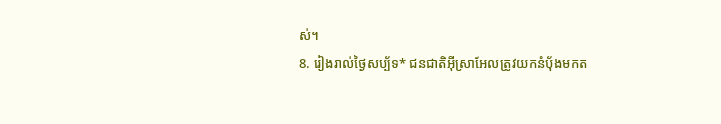ស់។
8. រៀងរាល់ថ្ងៃសប្ប័ទ* ជនជាតិអ៊ីស្រាអែលត្រូវយកនំប៉័ងមកត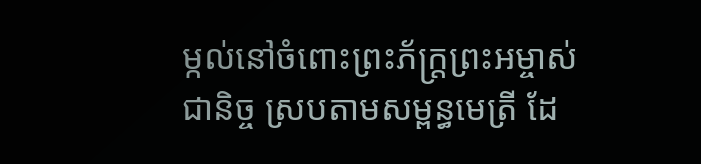ម្កល់នៅចំពោះព្រះភ័ក្ត្រព្រះអម្ចាស់ជានិច្ច ស្របតាមសម្ពន្ធមេត្រី ដែ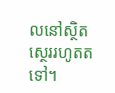លនៅស្ថិតស្ថេររហូតតទៅ។